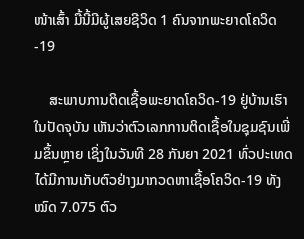ໜ້າເສົ້າ ມື້ນີ້ມີຜູ້ເສຍຊີວິດ 1 ຄົນຈາກພະຍາດໂຄວິດ-19

    ສະພາບການຕິດເຊື້ອພະຍາດໂຄວິດ-19 ຢູ່ບ້ານເຮົາໃນປັດຈຸບັນ ເຫັນວ່າຕົວເລກການຕິດເຊື້ອໃນຊຸມຊົນເພີ່ມຂຶ້ນຫຼາຍ ເຊິ່ງໃນວັນທີ 28 ກັນຍາ 2021 ທົ່ວປະເທດໄດ້ມີການເກັບຕົວຢ່າງມາກວດຫາເຊື້ອໂຄວິດ-19 ທັງໝົດ 7.075 ຕົວ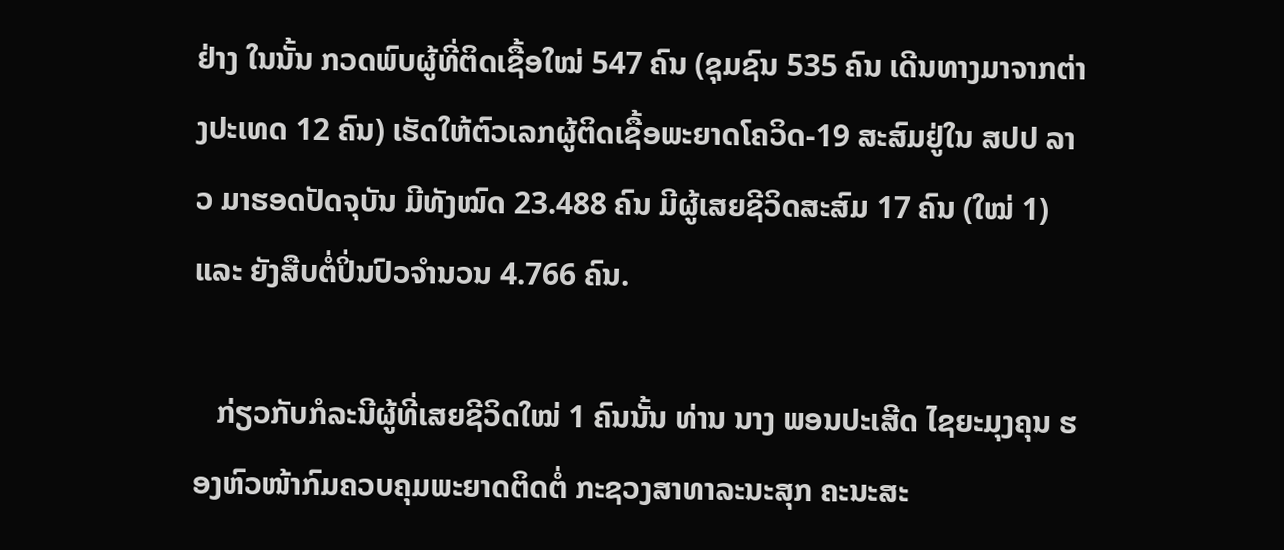ຢ່າງ ໃນນັ້ນ ກວດພົບຜູ້ທີ່ຕິດເຊື້ອໃໝ່ 547 ຄົນ (ຊຸມຊົນ 535 ຄົນ ເດີນທາງມາຈາກຕ່າງປະເທດ 12 ຄົນ) ເຮັດໃຫ້ຕົວເລກຜູ້ຕິດເຊື້ອພະຍາດໂຄວິດ-19 ສະສົມຢູ່ໃນ ສປປ ລາວ ມາຮອດປັດຈຸບັນ ມີທັງໝົດ 23.488 ຄົນ ມີຜູ້ເສຍຊີວິດສະສົມ 17 ຄົນ (ໃໝ່ 1) ແລະ ຍັງສືບຕໍ່ປິ່ນປົວຈຳນວນ 4.766 ຄົນ.

   ກ່ຽວກັບກໍລະນີຜູ້ທີ່ເສຍຊີວິດໃໝ່ 1 ຄົນນັ້ນ ທ່ານ ນາງ ພອນປະເສີດ ໄຊຍະມຸງຄຸນ ຮອງຫົວໜ້າກົມຄວບຄຸມພະຍາດຕິດຕໍ່ ກະຊວງສາທາລະນະສຸກ ຄະນະສະ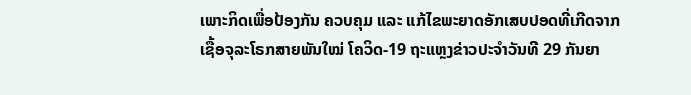ເພາະກິດເພື່ອປ້ອງກັນ ຄວບຄຸມ ແລະ ແກ້ໄຂພະຍາດອັກເສບປອດທີ່ເກີດຈາກເຊື້ອຈຸລະໂຣກສາຍພັນໃໝ່ ໂຄວິດ-19 ຖະແຫຼງຂ່າວປະຈຳວັນທີ 29 ກັນຍາ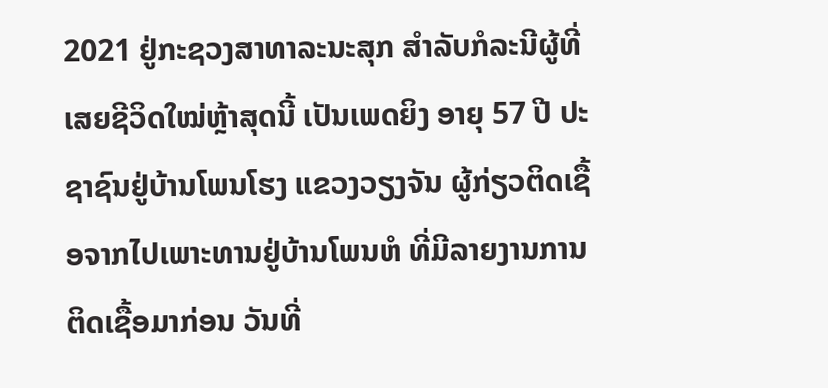2021 ຢູ່ກະຊວງສາທາລະນະສຸກ ສຳລັບກໍລະນີຜູ້ທີ່ເສຍຊີວິດໃໝ່ຫຼ້າສຸດນີ້ ເປັນເພດຍິງ ອາຍຸ 57 ປີ ປະຊາຊົນຢູ່ບ້ານໂພນໂຮງ ແຂວງວຽງຈັນ ຜູ້ກ່ຽວຕິດເຊື້ອຈາກໄປເພາະທານຢູ່ບ້ານໂພນຫໍ ທີ່ມີລາຍງານການຕິດເຊື້ອມາກ່ອນ ວັນທີ່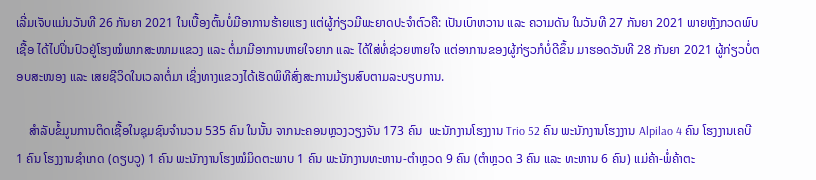ເລີ່ມເຈັບແມ່ນວັນທີ 26 ກັນຍາ 2021 ໃນເບື້ອງຕົ້ນບໍ່ມີອາການຮ້າຍແຮງ ແຕ່ຜູ້ກ່ຽວມີພະຍາດປະຈຳຕົວຄື: ເປັນເບົາຫວານ ແລະ ຄວາມດັນ ໃນວັນທີ 27 ກັນຍາ 2021 ພາຍຫຼັງກວດພົບເຊື້ອ ໄດ້ໄປປິ່ນປົວຢູ່ໂຮງໝໍພາກສະໜາມແຂວງ ແລະ ຕໍ່ມາມີອາການຫາຍໃຈຍາກ ແລະ ໄດ້ໃສ່ທໍ່ຊ່ວຍຫາຍໃຈ ແຕ່ອາການຂອງຜູ້ກ່ຽວກໍບໍ່ດີຂຶ້ນ ມາຮອດວັນທີ 28 ກັນຍາ 2021 ຜູ້ກ່ຽວບໍ່ຕອບສະໜອງ ແລະ ເສຍຊີວິດໃນເວລາຕໍ່ມາ ເຊິ່ງທາງແຂວງໄດ້ເຮັດພິທີສົ່ງສະການມ້ຽນສົບຕາມລະບຽບການ.

    ສຳລັບຂໍ້ມູນການຕິດເຊື້ອໃນຊຸມຊົນຈຳນວນ 535 ຄົນ ໃນນັ້ນ ຈາກນະຄອນຫຼວງວຽງຈັນ 173 ຄົນ  ພະນັກງານໂຮງງານ Trio 52 ຄົນ ພະນັກງານໂຮງງານ Alpilao 4 ຄົນ ໂຮງງານເຄບີ 1 ຄົນ ໂຮງງານຊໍາເກດ (ດຽບວູ) 1 ຄົນ ພະນັກງານໂຮງໝໍມິດຕະພາບ 1 ຄົນ ພະນັກງານທະຫານ-ຕຳຫຼວດ 9 ຄົນ (ຕຳຫຼວດ 3 ຄົນ ແລະ ທະຫານ 6 ຄົນ) ແມ່ຄ້າ-ພໍ່ຄ້າຕະ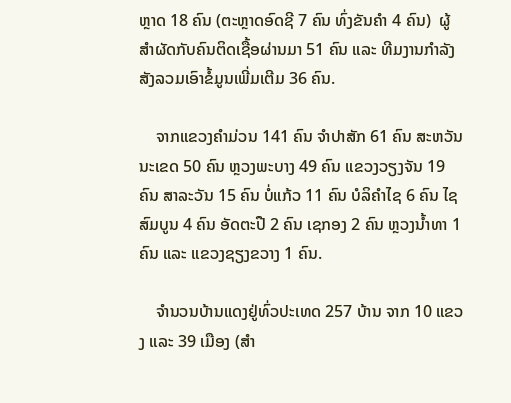ຫຼາດ 18 ຄົນ (ຕະຫຼາດອົດຊີ 7 ຄົນ ທົ່ງຂັນຄຳ 4 ຄົນ)  ຜູ້ສຳຜັດກັບຄົນຕິດເຊື້ອຜ່ານມາ 51 ຄົນ ແລະ ທີມງານກຳລັງສັງລວມເອົາຂໍ້ມູນເພີ່ມເຕີມ 36 ຄົນ.

    ຈາກແຂວງຄຳມ່ວນ 141 ຄົນ ຈຳປາສັກ 61 ຄົນ ສະຫວັນນະເຂດ 50 ຄົນ ຫຼວງພະບາງ 49 ຄົນ ແຂວງວຽງຈັນ 19 ຄົນ ສາລະວັນ 15 ຄົນ ບໍ່ແກ້ວ 11 ຄົນ ບໍລິຄຳໄຊ 6 ຄົນ ໄຊສົມບູນ 4 ຄົນ ອັດຕະປື 2 ຄົນ ເຊກອງ 2 ຄົນ ຫຼວງນ້ຳທາ 1 ຄົນ ແລະ ແຂວງຊຽງຂວາງ 1 ຄົນ.

    ຈຳນວນບ້ານແດງຢູ່ທົ່ວປະເທດ 257 ບ້ານ ຈາກ 10 ແຂວງ ແລະ 39 ເມືອງ (ສຳ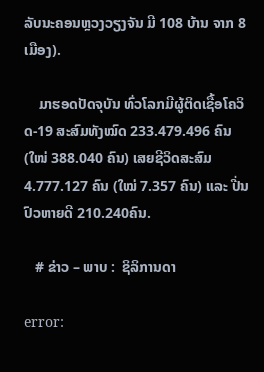ລັບນະຄອນຫຼວງວຽງຈັນ ມີ 108 ບ້ານ ຈາກ 8 ເມືອງ).

    ມາຮອດປັດຈຸບັນ ທົ່ວໂລກມີຜູ້ຕິດເຊື້ອໂຄວິດ-19 ສະສົມທັງໝົດ 233.479.496 ຄົນ (ໃໜ່ 388.040 ຄົນ) ເສຍຊີວິດສະສົມ 4.777.127 ຄົນ (ໃໝ່ 7.357 ຄົນ) ແລະ ປີ່ນປົວຫາຍດີ 210.240ຄົນ.

   # ຂ່າວ – ພາບ :  ຊິລິການດາ

error: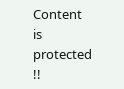Content is protected !!